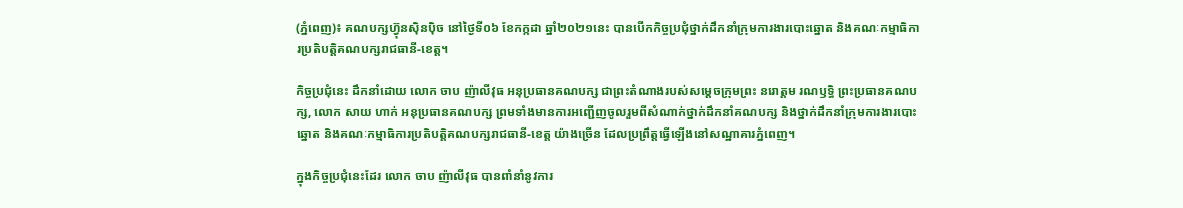(ភ្នំពេញ)៖ គណបក្សហ៊្វុនស៊ិនប៉ិច នៅថ្ងៃទី០៦ ខែកក្កដា ឆ្នាំ២០២១នេះ បានបើកកិច្ចប្រជុំថ្នាក់ដឹកនាំក្រុមការងារបោះឆ្នោត និងគណៈកម្មាធិការប្រតិបត្តិគណបក្សរាជធានី-ខេត្ត។

កិច្ចប្រជុំនេះ ដឹកនាំដោយ លោក ចាប ញ៉ាលីវុធ អនុប្រធានគណបក្ស ជាព្រះតំណាងរបស់សម្តេចក្រុមព្រះ នរោត្តម រណឫទ្ធិ ព្រះប្រធានគណបក្ស, លោក សាយ ហាក់ អនុប្រធានគណបក្ស ព្រមទាំងមានការអញ្ជើញចូលរួមពីសំណាក់ថ្នាក់ដឹកនាំគណបក្ស និងថ្នាក់ដឹកនាំក្រុមការងារបោះឆ្នោត និងគណៈកម្មាធិការប្រតិបត្តិគណបក្សរាជធានី-ខេត្ត យ៉ាងច្រើន ដែលប្រព្រឹត្តធ្វើឡើងនៅសណ្ឋាគារភ្នំពេញ។

ក្នុងកិច្ចប្រជុំនេះដែរ លោក ចាប ញ៉ាលីវុធ បានពាំនាំនូវការ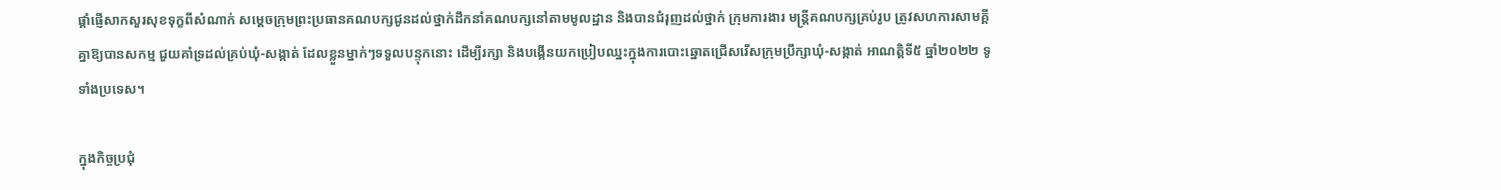ផ្តាំផ្ញើសាកសួរសុខទុក្ខពីសំណាក់ សម្តេចក្រុមព្រះប្រធានគណបក្សជូនដល់ថ្នាក់ដឹកនាំគណបក្សនៅតាមមូលដ្ឋាន និងបានជំរុញដល់ថ្នាក់ ក្រុមការងារ មន្ត្រីគណបក្សគ្រប់រូប ត្រូវសហការសាមគ្គីគ្នាឱ្យបានសកម្ម ជួយគាំទ្រដល់គ្រប់ឃុំ-សង្កាត់ ដែលខ្លួនម្នាក់ៗទទួលបន្ទុកនោះ ដើម្បីរក្សា និងបង្កើនយកប្រៀបឈ្នះក្នុងការបោះឆ្នោតជ្រើសរើសក្រុមប្រឹក្សាឃុំ-សង្កាត់ អាណត្តិទី៥ ឆ្នាំ២០២២ ទូទាំងប្រទេស។

ក្នុងកិច្ចប្រជុំ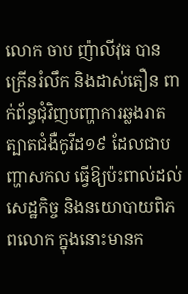លោក ចាប ញ៉ាលីវុធ បានក្រើនរំលឹក និងដាស់តឿន ពាក់ព័ន្ធជុំវិញបញ្ហាការឆ្លងរាតត្បាតជំងឺកូវីដ១៩ ដែលជាបញ្ហាសកល ធ្វើឱ្យប៉ះពាល់ដល់សេដ្ឋកិច្ច និងនយោបាយពិភពលោក ក្នុងនោះមានក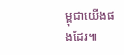ម្ពុជាយើងផងដែរ៕